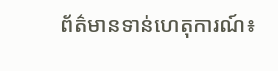ព័ត៌មានទាន់ហេតុការណ៍៖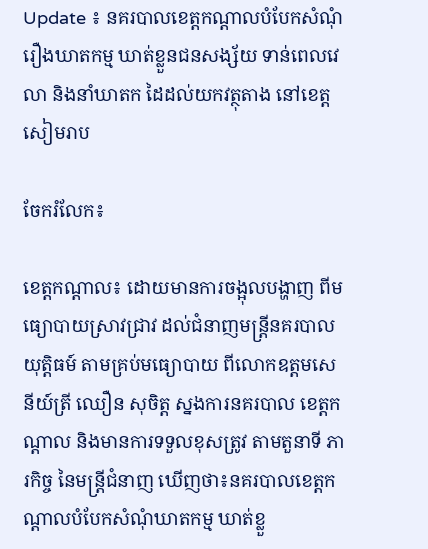Update ៖ នគរបាលខេត្តកណ្តាលបំបែកសំណុំរឿងឃាតកម្ម ឃាត់ខ្លួនជនសង្ស័យ ទាន់ពេលវេលា និងនាំឃាតក ដៃដល់យកវត្ថុតាង នៅខេត្តសៀមរាប

ចែករំលែក៖

ខេត្តកណ្ដាល៖ ដោយមានការចង្អុលបង្ហាញ ពីមធ្យោបាយស្រាវជ្រាវ ដល់ជំនាញមន្ត្រីនគរបាលយុត្តិធម៍ តាមគ្រប់មធ្យោបាយ ពីលោកឧត្តមសេនីយ៍ត្រី ឈឿន សុចិត្ត ស្នងការនគរបាល ខេត្តកណ្តាល និងមានការទទួលខុសត្រូវ តាមតួនាទី ភារកិច្ច នៃមន្ត្រីជំនាញ ឃើញថា៖នគរបាលខេត្តកណ្តាលបំបែកសំណុំឃាតកម្ម ឃាត់ខ្លួ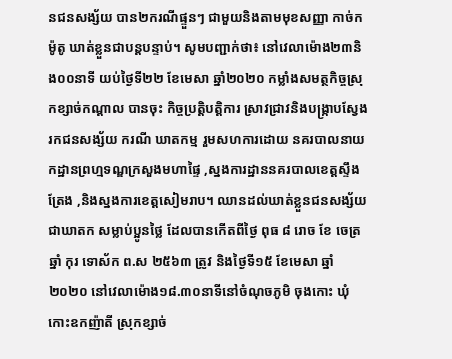នជនសង្ស័យ បាន២ករណីផ្ទួនៗ ជាមួយនិងតាមមុខសញ្ញា កាច់ក ម៉ូតូ ឃាត់ខ្លួនជាបន្តបន្ទាប់។ សូមបញ្ជាក់ថា៖ នៅវេលាម៉ោង២៣និង០០នាទី យប់ថ្ងៃទី២២ ខែមេសា ឆ្នាំ២០២០ កម្លាំងសមត្ថកិច្ចស្រុកខ្សាច់កណ្តាល បានចុះ កិច្ចប្រត្តិបត្តិការ ស្រាវជ្រាវនិងបង្ក្រាបស្វែងរកជនសង្ស័យ ករណី ឃាតកម្ម រួមសហការដោយ នគរបាលនាយកដ្ឋានព្រហ្មទណ្ឌក្រសួងមហាផ្ទៃ ,ស្នងការដ្ឋាននគរបាលខេត្តស្ទឹងត្រែង ,និងស្នងការខេត្តសៀមរាប។ ឈានដល់ឃាត់ខ្លួនជនសង្ស័យជាឃាតក សម្លាប់ប្អូនថ្លៃ ដែលបានកើតពីថ្ងៃ ពុធ ៨ រោច ខែ ចេត្រ ឆ្នាំ កុរ ទោស័ក ព.ស ២៥៦៣ ត្រូវ និងថ្ងៃទី១៥ ខែមេសា ឆ្នាំ២០២០ នៅវេលាម៉ោង១៨.៣០នាទីនៅចំណុចភូមិ ចុងកោះ ឃុំ កោះឧកញ៉ាតី ស្រុកខ្សាច់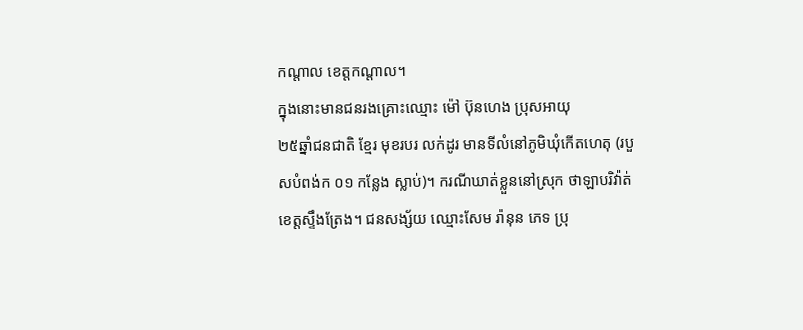កណ្តាល ខេត្តកណ្តាល។
ក្នុងនោះមានជនរងគ្រោះឈ្មោះ ម៉ៅ ប៊ុនហេង ប្រុសអាយុ
២៥ឆ្នាំជនជាតិ ខ្មែរ មុខរបរ លក់ដូរ មានទីលំនៅភូមិឃុំកើតហេតុ (របួសបំពង់ក ០១ កន្លែង ស្លាប់)។ ករណីឃាត់ខ្លួននៅស្រុក ថាឡាបរិវ៉ាត់ ខេត្តស្ទឹងត្រែង។ ជនសង្ស័យ ឈ្មោះសែម រ៉ានុន ភេទ ប្រុ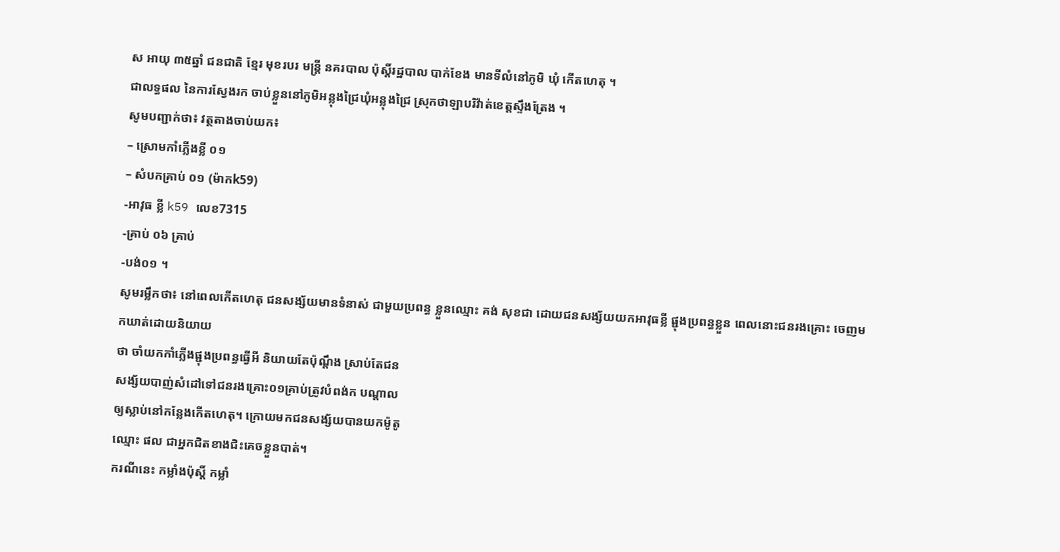ស អាយុ ៣៥ឆ្នាំ ជនជាតិ ខ្មែរ មុខរបរ មន្ត្រី នគរបាល ប៉ុស្តិ៍រដ្ឋបាល បាក់ខែង មានទីលំនៅភូមិ ឃុំ កើតហេតុ ។
ជាលទ្ធផល នៃការស្វែងរក ចាប់ខ្លួននៅភូមិអន្លុងជ្រៃឃុំអន្លុងជ្រៃ ស្រុកថាឡាបរិវ៉ាត់ខេត្តស្ទឹងត្រែង ។
សូមបញ្ជាក់ថា៖ វត្ថតាងចាប់យក៖
– ស្រោមកាំភ្លើងខ្លី ០១
– សំបកគ្រាប់ ០១ (ម៉ាកk59)
-អាវុធ ខ្លី k59 លេខ7315
-គ្រាប់ ០៦ គ្រាប់
-បង់០១ ។
សូមរម្លឹកថា៖ នៅពេលកើតហេតុ ជនសង្ស័យមានទំនាស់ ជាមួយប្រពន្ធ ខ្លួនឈ្មោះ គង់ សុខជា ដោយជនសង្ស័យយកអាវុធខ្លី ផ្ជុងប្រពន្ធខ្លួន ពេលនោះជនរងគ្រោះ ចេញមកឃាត់ដោយនិយាយ
ថា ចាំយកកាំភ្លើងផ្ជុងប្រពន្ធធ្វើអី និយាយតែប៉ុណ្តឹង ស្រាប់តែជន
សង្ស័យបាញ់សំដៅទៅជនរងគ្រោះ០១គ្រាប់ត្រូវបំពង់ក បណ្តាល
ឲ្យស្លាប់នៅកន្លែងកើតហេតុ។ ក្រោយមកជនសង្ស័យបានយកម៉ូតូ
ឈ្មោះ ផល ជាអ្នកជិតខាងជិះគេចខ្លួនបាត់។
ករណីនេះ កម្លាំងប៉ុស្តិ៍ កម្លាំ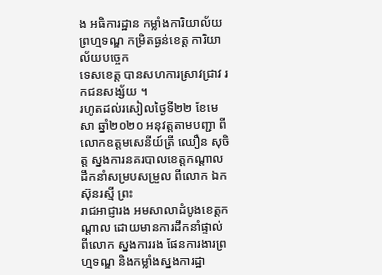ង អធិការដ្ឋាន កម្លាំងការិយាល័យ ព្រហ្មទណ្ឌ កម្រិតធ្ងន់ខេត្ត ការិយាល័យបច្ចេក
ទេសខេត្ត បានសហការស្រាវជ្រាវ រកជនសង្ស័យ ។
រហូតដល់រសៀលថ្ងៃទី២២ ខែមេសា ឆ្នាំ២០២០ អនុវត្តតាមបញ្ជា ពីលោកឧត្តមសេនីយ៍ត្រី ឈឿន សុចិត្ត ស្នងការនគរបាលខេត្តកណ្តាល ដឹកនាំសម្របសម្រួល ពីលោក ឯក ស៊ុនរស្មី ព្រះ
រាជអាជ្ញារង អមសាលាដំបូងខេត្តកណ្តាល ដោយមានការដឹកនាំផ្ទាល់ ពីលោក ស្នងការរង ផែនការងារព្រហ្មទណ្ឌ និងកម្លាំងស្នងការដ្ឋា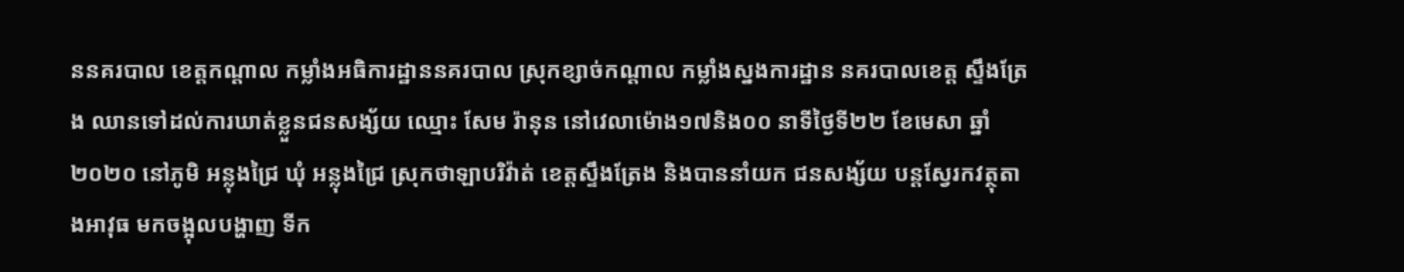ននគរបាល ខេត្តកណ្តាល កម្លាំងអធិការដ្ឋាននគរបាល ស្រុកខ្សាច់កណ្តាល កម្លាំងស្នងការដ្ឋាន នគរបាលខេត្ត ស្ទឹងត្រែង ឈានទៅដល់ការឃាត់ខ្លួនជនសង្ស័យ ឈ្មោះ សែម រ៉ានុន នៅវេលាម៉ោង១៧និង០០ នាទីថ្ងៃទី២២ ខែមេសា ឆ្នាំ២០២០ នៅភូមិ អន្លុងជ្រៃ ឃុំ អន្លុងជ្រៃ ស្រុកថាឡាបរិវ៉ាត់ ខេត្តស្ទឹងត្រែង និងបាននាំយក ជនសង្ស័យ បន្តស្វែរកវត្ថុតាងអាវុធ មកចង្អុលបង្ហាញ ទីក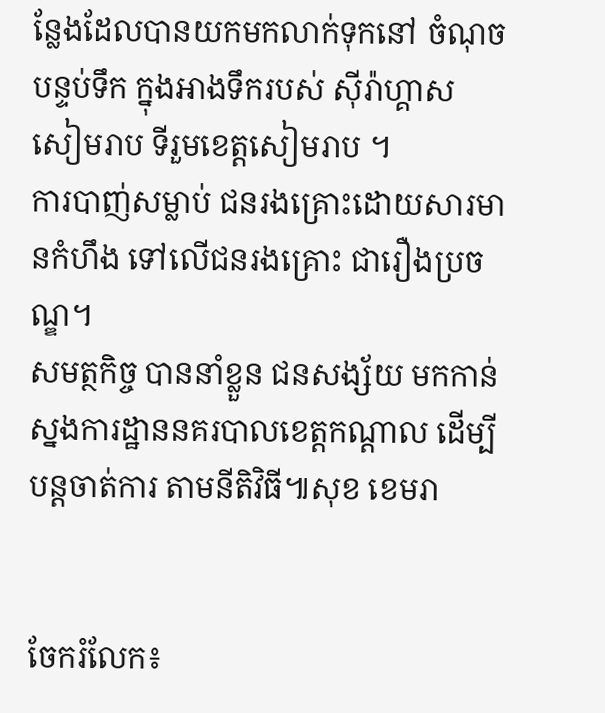ន្លែងដែលបានយកមកលាក់ទុកនៅ ចំណុច បន្ទប់ទឹក ក្នុងអាងទឹករបស់ សុីរ៉ាហ្គាស សៀមរាប ទីរួមខេត្តសៀមរាប ។
ការបាញ់សម្លាប់ ជនរងគ្រោះដោយសារមានកំហឹង ទៅលើជនរងគ្រោះ ជារឿងប្រចណ្ឌ។
សមត្ថកិច្ច បាននាំខ្លួន ជនសង្ស័យ មកកាន់ស្នងការដ្ឋាននគរបាលខេត្តកណ្ដាល ដើម្បីបន្តចាត់ការ តាមនីតិវិធី៕សុខ ខេមរា


ចែករំលែក៖